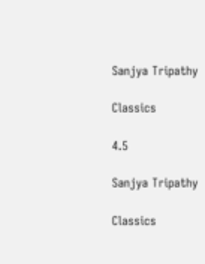Sanjya Tripathy

Classics

4.5

Sanjya Tripathy

Classics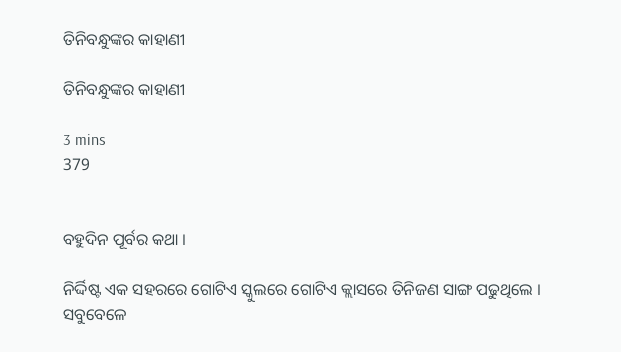ତିନିବନ୍ଧୁଙ୍କର କାହାଣୀ

ତିନିବନ୍ଧୁଙ୍କର କାହାଣୀ

3 mins
379


ବହୁଦିନ ପୂର୍ବର କଥା ।

ନିର୍ଦ୍ଦିଷ୍ଟ ଏକ ସହରରେ ଗୋଟିଏ ସ୍କୁଲରେ ଗୋଟିଏ କ୍ଲାସରେ ତିନିଜଣ ସାଙ୍ଗ ପଢୁଥିଲେ । ସବୁବେଳେ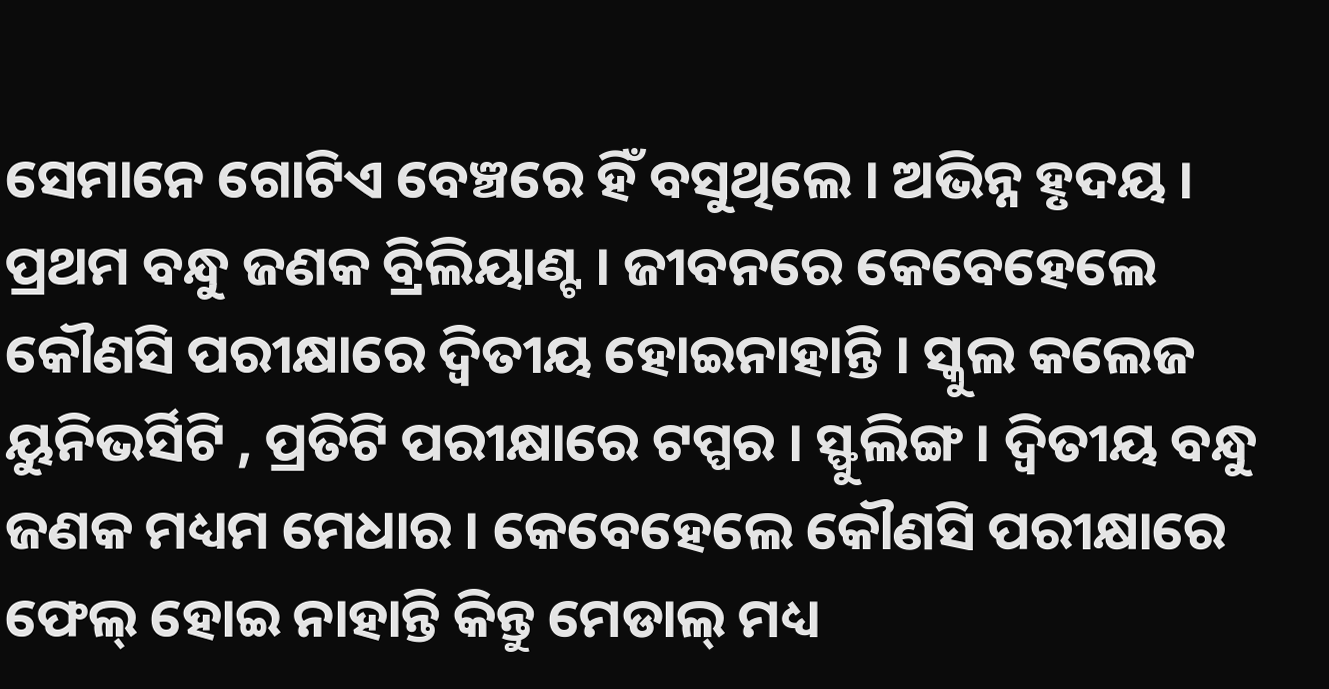ସେମାନେ ଗୋଟିଏ ବେଞ୍ଚରେ ହିଁ ବସୁଥିଲେ । ଅଭିନ୍ନ ହୃଦୟ । ପ୍ରଥମ ବନ୍ଧୁ ଜଣକ ବ୍ରିଲିୟାଣ୍ଟ । ଜୀବନରେ କେବେହେଲେ କୌଣସି ପରୀକ୍ଷାରେ ଦ୍ବିତୀୟ ହୋଇନାହାନ୍ତି । ସ୍କୁଲ କଲେଜ ୟୁନିଭର୍ସିଟି , ପ୍ରତିଟି ପରୀକ୍ଷାରେ ଟପ୍ପର । ସ୍ଫୁଲିଙ୍ଗ । ଦ୍ବିତୀୟ ବନ୍ଧୁ ଜଣକ ମଧ୍ୟମ ମେଧାର । କେବେହେଲେ କୌଣସି ପରୀକ୍ଷାରେ ଫେଲ୍ ହୋଇ ନାହାନ୍ତି କିନ୍ତୁ ମେଡାଲ୍ ମଧ୍ୟ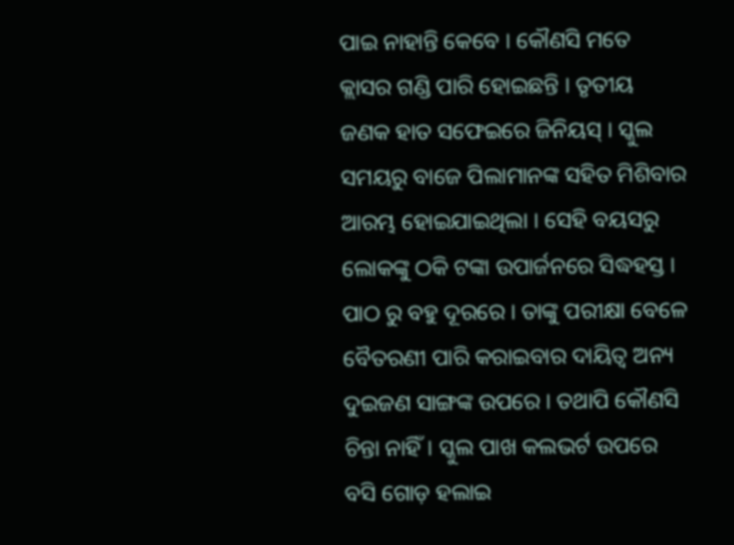ପାଇ ନାହାନ୍ତି କେବେ । କୌଣସି ମତେ କ୍ଲାସର ଗଣ୍ଡି ପାରି ହୋଇଛନ୍ତି । ତୃତୀୟ ଜଣକ ହାତ ସଫେଇରେ ଜିନିୟସ୍ । ସ୍କୁଲ ସମୟରୁ ବାଜେ ପିଲାମାନଙ୍କ ସହିତ ମିଶିବାର ଆରମ୍ଭ ହୋଇଯାଇଥିଲା । ସେହି ବୟସରୁ ଲୋକଙ୍କୁ ଠକି ଟଙ୍କା ଉପାର୍ଜନରେ ସିଦ୍ଧହସ୍ତ । ପାଠ ରୁ ବହୁ ଦୂରରେ । ତାଙ୍କୁ ପରୀକ୍ଷା ବେଳେ ବୈତରଣୀ ପାରି କରାଇବାର ଦାୟିତ୍ଵ ଅନ୍ୟ ଦୁଇଜଣ ସାଙ୍ଗଙ୍କ ଉପରେ । ତଥାପି କୌଣସି ଚିନ୍ତା ନାହିଁ। ସ୍କୁଲ ପାଖ କଲଭର୍ଟ ଉପରେ ବସି ଗୋଡ଼ ହଲାଇ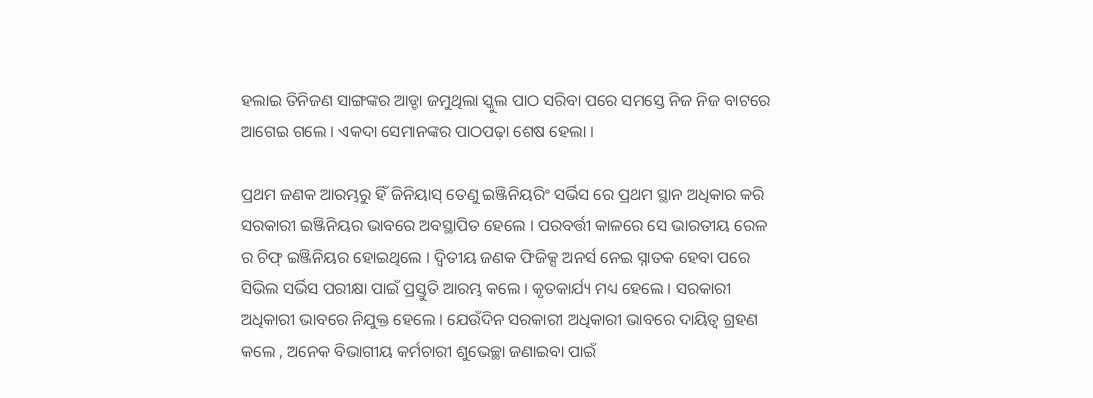ହଲାଇ ତିନିଜଣ ସାଙ୍ଗଙ୍କର ଆଡ୍ଡା ଜମୁଥିଲା ସ୍କୁଲ ପାଠ ସରିବା ପରେ ସମସ୍ତେ ନିଜ ନିଜ ବାଟରେ ଆଗେଇ ଗଲେ । ଏକଦା ସେମାନଙ୍କର ପାଠପଢ଼ା ଶେଷ ହେଲା ।

ପ୍ରଥମ ଜଣକ ଆରମ୍ଭରୁ ହିଁ ଜିନିୟାସ୍ ତେଣୁ ଇଞ୍ଜିନିୟରିଂ ସର୍ଭିସ ରେ ପ୍ରଥମ ସ୍ଥାନ ଅଧିକାର କରି ସରକାରୀ ଇଞ୍ଜିନିୟର ଭାବରେ ଅବସ୍ଥାପିତ ହେଲେ । ପରବର୍ତ୍ତୀ କାଳରେ ସେ ଭାରତୀୟ ରେଳ ର ଚିଫ୍ ଇଞ୍ଜିନିୟର ହୋଇଥିଲେ । ଦ୍ବିତୀୟ ଜଣକ ଫିଜିକ୍ସ ଅନର୍ସ ନେଇ ସ୍ନାତକ ହେବା ପରେ ସିଭିଲ ସର୍ଭିସ ପରୀକ୍ଷା ପାଇଁ ପ୍ରସ୍ତୁତି ଆରମ୍ଭ କଲେ । କୃତକାର୍ଯ୍ୟ ମଧ୍ୟ ହେଲେ । ସରକାରୀ ଅଧିକାରୀ ଭାବରେ ନିଯୁକ୍ତ ହେଲେ । ଯେଉଁଦିନ ସରକାରୀ ଅଧିକାରୀ ଭାବରେ ଦାୟିତ୍ଵ ଗ୍ରହଣ କଲେ , ଅନେକ ବିଭାଗୀୟ କର୍ମଚାରୀ ଶୁଭେଚ୍ଛା ଜଣାଇବା ପାଇଁ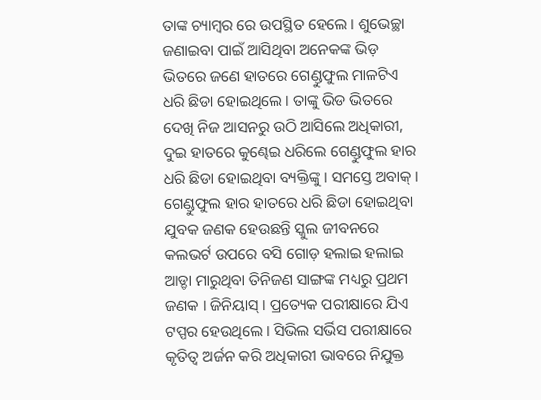ତାଙ୍କ ଚ୍ୟାମ୍ବର ରେ ଉପସ୍ଥିତ ହେଲେ । ଶୁଭେଚ୍ଛା ଜଣାଇବା ପାଇଁ ଆସିଥିବା ଅନେକଙ୍କ ଭିଡ଼ ଭିତରେ ଜଣେ ହାତରେ ଗେଣ୍ଡୁଫୁଲ ମାଳଟିଏ ଧରି ଛିଡା ହୋଇଥିଲେ । ତାଙ୍କୁ ଭିଡ ଭିତରେ ଦେଖି ନିଜ ଆସନରୁ ଉଠି ଆସିଲେ ଅଧିକାରୀ, ଦୁଇ ହାତରେ କୁଣ୍ଢେଇ ଧରିଲେ ଗେଣ୍ଡୁଫୁଲ ହାର ଧରି ଛିଡା ହୋଇଥିବା ବ୍ୟକ୍ତିଙ୍କୁ । ସମସ୍ତେ ଅବାକ୍ । ଗେଣ୍ଡୁଫୁଲ ହାର ହାତରେ ଧରି ଛିଡା ହୋଇଥିବା ଯୁବକ ଜଣକ ହେଉଛନ୍ତି ସ୍କୁଲ ଜୀବନରେ କଲଭର୍ଟ ଉପରେ ବସି ଗୋଡ଼ ହଲାଇ ହଲାଇ ଆଡ୍ଡା ମାରୁଥିବା ତିନିଜଣ ସାଙ୍ଗଙ୍କ ମଧ୍ୟରୁ ପ୍ରଥମ ଜଣକ । ଜିନିୟାସ୍ । ପ୍ରତ୍ୟେକ ପରୀକ୍ଷାରେ ଯିଏ ଟପ୍ପର ହେଉଥିଲେ । ସିଭିଲ ସର୍ଭିସ ପରୀକ୍ଷାରେ କୃତିତ୍ବ ଅର୍ଜନ କରି ଅଧିକାରୀ ଭାବରେ ନିଯୁକ୍ତ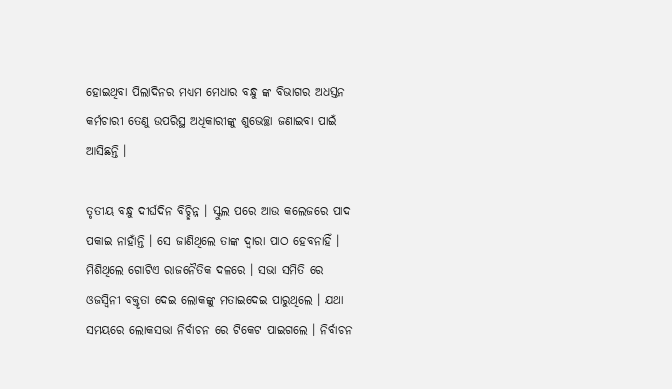ହୋଇଥିବା ପିଲାଦିନର ମଧ୍ୟମ ମେଧାର ବନ୍ଧୁ ଙ୍କ ବିଭାଗର ଅଧସ୍ତନ କର୍ମଚାରୀ ତେଣୁ ଉପରିସ୍ଥ ଅଧିକାରୀଙ୍କୁ ଶୁଭେଚ୍ଛା ଜଣାଇବା ପାଇଁ ଆସିଛନ୍ତି ।

ତୃତୀୟ ବନ୍ଧୁ ଦୀର୍ଘଦିନ ବିଚ୍ଛିନ୍ନ । ସ୍କୁଲ ପରେ ଆଉ କଲେଜରେ ପାଦ ପକାଇ ନାହାଁନ୍ତି । ସେ ଜାଣିଥିଲେ ତାଙ୍କ ଦ୍ବାରା ପାଠ ହେବନାହିଁ । ମିଶିଥିଲେ ଗୋଟିଏ ରାଜନୈତିକ ଦଳରେ । ସଭା ସମିତି ରେ ଓଜସ୍ବିନୀ ବକ୍ତୃତା ଦେଇ ଲୋକଙ୍କୁ ମତାଇଦେଇ ପାରୁଥିଲେ । ଯଥା ସମୟରେ ଲୋକସଭା ନିର୍ବାଚନ ରେ ଟିକେଟ ପାଇଗଲେ । ନିର୍ବାଚନ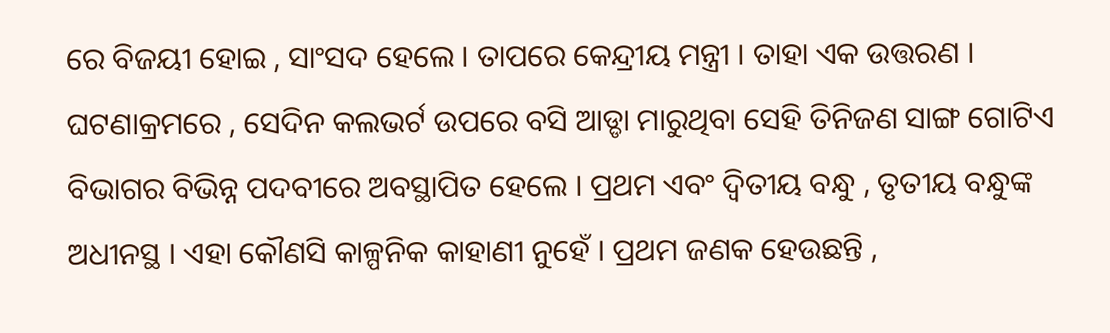ରେ ବିଜୟୀ ହୋଇ , ସାଂସଦ ହେଲେ । ତାପରେ କେନ୍ଦ୍ରୀୟ ମନ୍ତ୍ରୀ । ତାହା ଏକ ଉତ୍ତରଣ । ଘଟଣାକ୍ରମରେ , ସେଦିନ କଲଭର୍ଟ ଉପରେ ବସି ଆଡ୍ଡା ମାରୁଥିବା ସେହି ତିନିଜଣ ସାଙ୍ଗ ଗୋଟିଏ ବିଭାଗର ବିଭିନ୍ନ ପଦବୀରେ ଅବସ୍ଥାପିତ ହେଲେ । ପ୍ରଥମ ଏବଂ ଦ୍ବିତୀୟ ବନ୍ଧୁ , ତୃତୀୟ ବନ୍ଧୁଙ୍କ ଅଧୀନସ୍ଥ । ଏହା କୌଣସି କାଳ୍ପନିକ କାହାଣୀ ନୁହେଁ । ପ୍ରଥମ ଜଣକ ହେଉଛନ୍ତି ,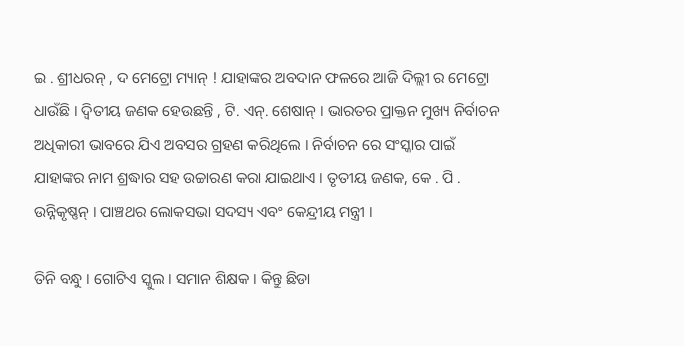ଇ . ଶ୍ରୀଧରନ୍ , ଦ ମେଟ୍ରୋ ମ୍ୟାନ୍ ! ଯାହାଙ୍କର ଅବଦାନ ଫଳରେ ଆଜି ଦିଲ୍ଲୀ ର ମେଟ୍ରୋ ଧାଉଁଛି । ଦ୍ବିତୀୟ ଜଣକ ହେଉଛନ୍ତି , ଟି. ଏନ୍. ଶେଷାନ୍ । ଭାରତର ପ୍ରାକ୍ତନ ମୁଖ୍ୟ ନିର୍ବାଚନ ଅଧିକାରୀ ଭାବରେ ଯିଏ ଅବସର ଗ୍ରହଣ କରିଥିଲେ । ନିର୍ବାଚନ ରେ ସଂସ୍କାର ପାଇଁ ଯାହାଙ୍କର ନାମ ଶ୍ରଦ୍ଧାର ସହ ଉଚ୍ଚାରଣ କରା ଯାଇଥାଏ । ତୃତୀୟ ଜଣକ, କେ . ପି . ଉନ୍ନିକୃଷ୍ଣନ୍ । ପାଞ୍ଚଥର ଲୋକସଭା ସଦସ୍ୟ ଏବଂ କେନ୍ଦ୍ରୀୟ ମନ୍ତ୍ରୀ ।

ତିନି ବନ୍ଧୁ । ଗୋଟିଏ ସ୍କୁଲ । ସମାନ ଶିକ୍ଷକ । କିନ୍ତୁ ଛିଡା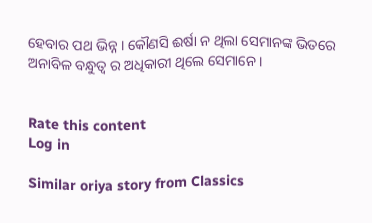ହେବାର ପଥ ଭିନ୍ନ । କୌଣସି ଈର୍ଷା ନ ଥିଲା ସେମାନଙ୍କ ଭିତରେ ଅନାବିଳ ବନ୍ଧୁତ୍ୱ ର ଅଧିକାରୀ ଥିଲେ ସେମାନେ ।


Rate this content
Log in

Similar oriya story from Classics